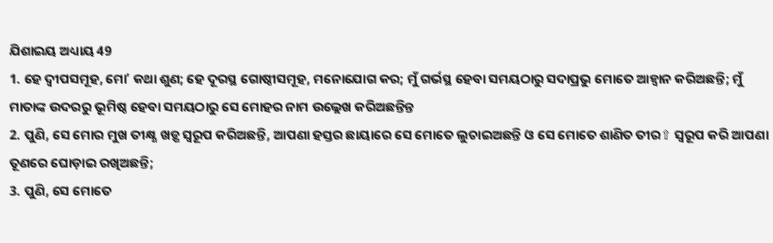ଯିଶାଇୟ ଅଧ୍ୟାୟ 49
1. ହେ ଦ୍ଵୀପସମୂହ, ମୋʼ କଥା ଶୁଣ; ହେ ଦୂରସ୍ଥ ଗୋଷ୍ଠୀସମୂହ, ମନୋଯୋଗ କର; ମୁଁ ଗର୍ଭସ୍ଥ ହେବା ସମୟଠାରୁ ସଦାପ୍ରଭୁ ମୋତେ ଆହ୍ଵାନ କରିଅଛନ୍ତି; ମୁଁ ମାତାଙ୍କ ଉଦରରୁ ଭୂମିଷ୍ଠ ହେବା ସମୟଠାରୁ ସେ ମୋହର ନାମ ଉଲ୍ଲେଖ କରିଅଛନ୍ତିନ୍ତ
2. ପୁଣି, ସେ ମୋର ମୁଖ ତୀକ୍ଷ୍ଣ ଖଡ଼୍ଗ ସ୍ଵରୂପ କରିଅଛନ୍ତି, ଆପଣା ହସ୍ତର ଛାୟାରେ ସେ ମୋତେ ଲୁଚାଇଅଛନ୍ତି ଓ ସେ ମୋତେ ଶାଣିତ ତୀର⇧ ସ୍ଵରୂପ କରି ଆପଣା ତୂଣରେ ଘୋଡ଼ାଇ ରଖିଅଛନ୍ତି;
3. ପୁଣି, ସେ ମୋତେ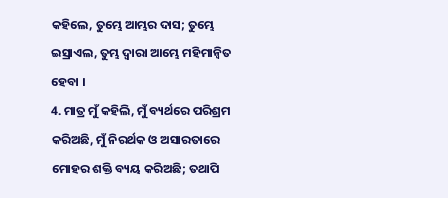କହିଲେ, ତୁମ୍ଭେ ଆମ୍ଭର ଦାସ; ତୁମ୍ଭେ ଇସ୍ରାଏଲ, ତୁମ୍ଭ ଦ୍ଵାରା ଆମ୍ଭେ ମହିମାନ୍ଵିତ ହେବା ।
4. ମାତ୍ର ମୁଁ କହିଲି, ମୁଁ ବ୍ୟର୍ଥରେ ପରିଶ୍ରମ କରିଅଛି, ମୁଁ ନିରର୍ଥକ ଓ ଅସାରତାରେ ମୋହର ଶକ୍ତି ବ୍ୟୟ କରିଅଛି; ତଥାପି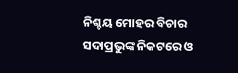ନିଶ୍ଚୟ ମୋହର ବିଚାର ସଦାପ୍ରଭୁଙ୍କ ନିକଟରେ ଓ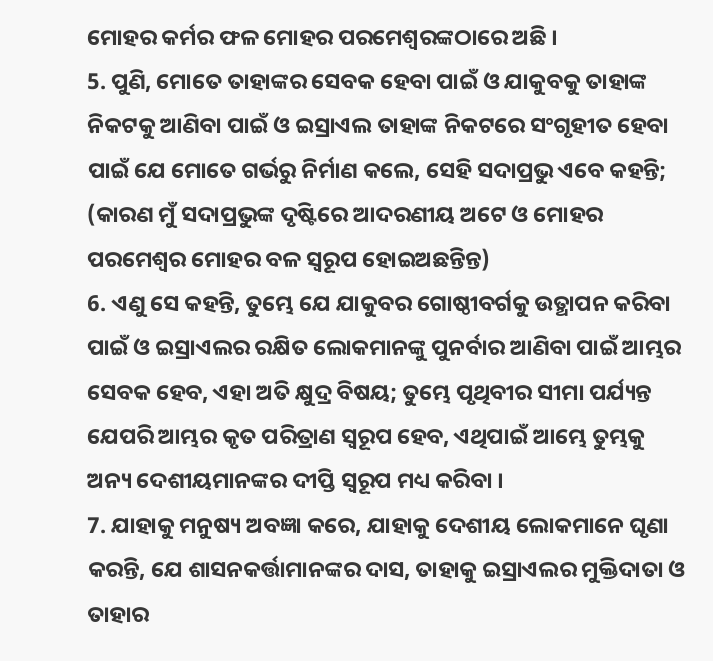ମୋହର କର୍ମର ଫଳ ମୋହର ପରମେଶ୍ଵରଙ୍କଠାରେ ଅଛି ।
5. ପୁଣି, ମୋତେ ତାହାଙ୍କର ସେବକ ହେବା ପାଇଁ ଓ ଯାକୁବକୁ ତାହାଙ୍କ ନିକଟକୁ ଆଣିବା ପାଇଁ ଓ ଇସ୍ରାଏଲ ତାହାଙ୍କ ନିକଟରେ ସଂଗୃହୀତ ହେବା ପାଇଁ ଯେ ମୋତେ ଗର୍ଭରୁ ନିର୍ମାଣ କଲେ, ସେହି ସଦାପ୍ରଭୁ ଏବେ କହନ୍ତି; (କାରଣ ମୁଁ ସଦାପ୍ରଭୁଙ୍କ ଦୃଷ୍ଟିରେ ଆଦରଣୀୟ ଅଟେ ଓ ମୋହର ପରମେଶ୍ଵର ମୋହର ବଳ ସ୍ଵରୂପ ହୋଇଅଛନ୍ତିନ୍ତ)
6. ଏଣୁ ସେ କହନ୍ତି, ତୁମ୍ଭେ ଯେ ଯାକୁବର ଗୋଷ୍ଠୀବର୍ଗକୁ ଉତ୍ଥାପନ କରିବା ପାଇଁ ଓ ଇସ୍ରାଏଲର ରକ୍ଷିତ ଲୋକମାନଙ୍କୁ ପୁନର୍ବାର ଆଣିବା ପାଇଁ ଆମ୍ଭର ସେବକ ହେବ, ଏହା ଅତି କ୍ଷୁଦ୍ର ବିଷୟ; ତୁମ୍ଭେ ପୃଥିବୀର ସୀମା ପର୍ଯ୍ୟନ୍ତ ଯେପରି ଆମ୍ଭର କୃତ ପରିତ୍ରାଣ ସ୍ଵରୂପ ହେବ, ଏଥିପାଇଁ ଆମ୍ଭେ ତୁମ୍ଭକୁ ଅନ୍ୟ ଦେଶୀୟମାନଙ୍କର ଦୀପ୍ତି ସ୍ଵରୂପ ମଧ୍ୟ କରିବା ।
7. ଯାହାକୁ ମନୁଷ୍ୟ ଅବଜ୍ଞା କରେ, ଯାହାକୁ ଦେଶୀୟ ଲୋକମାନେ ଘୃଣା କରନ୍ତି, ଯେ ଶାସନକର୍ତ୍ତାମାନଙ୍କର ଦାସ, ତାହାକୁ ଇସ୍ରାଏଲର ମୁକ୍ତିଦାତା ଓ ତାହାର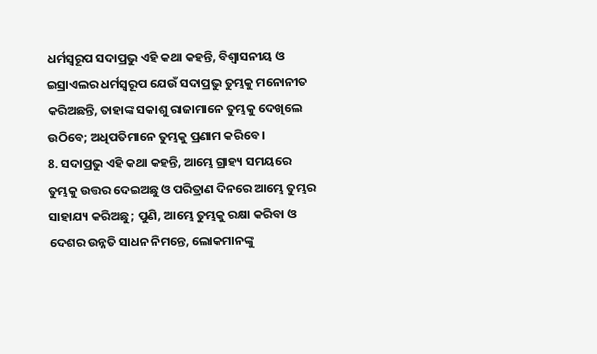ଧର୍ମସ୍ଵରୂପ ସଦାପ୍ରଭୁ ଏହି କଥା କହନ୍ତି, ବିଶ୍ଵାସନୀୟ ଓ ଇସ୍ରାଏଲର ଧର୍ମସ୍ଵରୂପ ଯେଉଁ ସଦାପ୍ରଭୁ ତୁମ୍ଭକୁ ମନୋନୀତ କରିଅଛନ୍ତି, ତାହାଙ୍କ ସକାଶୁ ରାଜାମାନେ ତୁମ୍ଭକୁ ଦେଖିଲେ ଉଠିବେ; ଅଧିପତିମାନେ ତୁମ୍ଭକୁ ପ୍ରଣାମ କରିବେ ।
8. ସଦାପ୍ରଭୁ ଏହି କଥା କହନ୍ତି, ଆମ୍ଭେ ଗ୍ରାହ୍ୟ ସମୟରେ ତୁମ୍ଭକୁ ଉତ୍ତର ଦେଇଅଛୁ ଓ ପରିତ୍ରାଣ ଦିନରେ ଆମ୍ଭେ ତୁମ୍ଭର ସାହାଯ୍ୟ କରିଅଛୁ; ପୁଣି, ଆମ୍ଭେ ତୁମ୍ଭକୁ ରକ୍ଷା କରିବା ଓ ଦେଶର ଉନ୍ନତି ସାଧନ ନିମନ୍ତେ, ଲୋକମାନଙ୍କୁ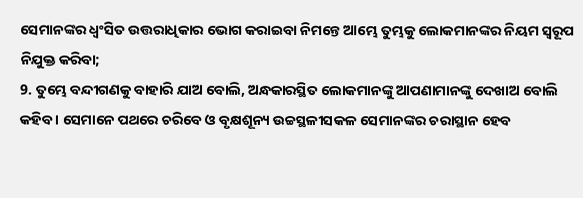ସେମାନଙ୍କର ଧ୍ଵଂସିତ ଉତ୍ତରାଧିକାର ଭୋଗ କରାଇବା ନିମନ୍ତେ ଆମ୍ଭେ ତୁମ୍ଭକୁ ଲୋକମାନଙ୍କର ନିୟମ ସ୍ଵରୂପ ନିଯୁକ୍ତ କରିବା;
9. ତୁମ୍ଭେ ବନ୍ଦୀଗଣକୁ ବାହାରି ଯାଅ ବୋଲି, ଅନ୍ଧକାରସ୍ଥିତ ଲୋକମାନଙ୍କୁ ଆପଣାମାନଙ୍କୁ ଦେଖାଅ ବୋଲି କହିବ । ସେମାନେ ପଥରେ ଚରିବେ ଓ ବୃକ୍ଷଶୂନ୍ୟ ଉଚ୍ଚସ୍ଥଳୀସକଳ ସେମାନଙ୍କର ଚରାସ୍ଥାନ ହେବ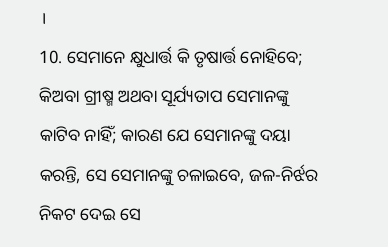।
10. ସେମାନେ କ୍ଷୁଧାର୍ତ୍ତ କି ତୃଷାର୍ତ୍ତ ନୋହିବେ; କିଅବା ଗ୍ରୀଷ୍ମ ଅଥବା ସୂର୍ଯ୍ୟତାପ ସେମାନଙ୍କୁ କାଟିବ ନାହିଁ; କାରଣ ଯେ ସେମାନଙ୍କୁ ଦୟା କରନ୍ତି, ସେ ସେମାନଙ୍କୁ ଚଳାଇବେ, ଜଳ-ନିର୍ଝର ନିକଟ ଦେଇ ସେ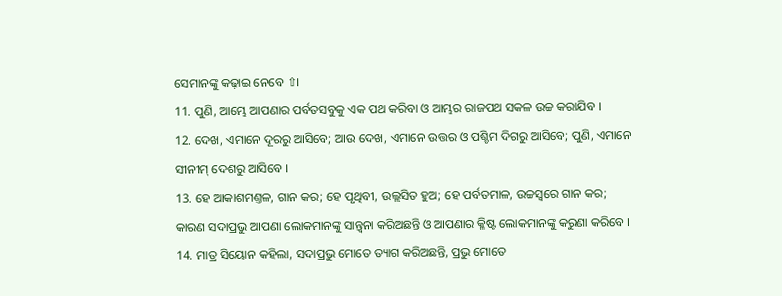ସେମାନଙ୍କୁ କଢ଼ାଇ ନେବେ ⇧।
11. ପୁଣି, ଆମ୍ଭେ ଆପଣାର ପର୍ବତସବୁକୁ ଏକ ପଥ କରିବା ଓ ଆମ୍ଭର ରାଜପଥ ସକଳ ଉଚ୍ଚ କରାଯିବ ।
12. ଦେଖ, ଏମାନେ ଦୂରରୁ ଆସିବେ; ଆଉ ଦେଖ, ଏମାନେ ଉତ୍ତର ଓ ପଶ୍ଚିମ ଦିଗରୁ ଆସିବେ; ପୁଣି, ଏମାନେ ସୀନୀମ୍ ଦେଶରୁ ଆସିବେ ।
13. ହେ ଆକାଶମଣ୍ତଳ, ଗାନ କର; ହେ ପୃଥିବୀ, ଉଲ୍ଲସିତ ହୁଅ; ହେ ପର୍ବତମାଳ, ଉଚ୍ଚସ୍ଵରେ ଗାନ କର; କାରଣ ସଦାପ୍ରଭୁ ଆପଣା ଲୋକମାନଙ୍କୁ ସାନ୍ତ୍ଵନା କରିଅଛନ୍ତି ଓ ଆପଣାର କ୍ଳିଷ୍ଟ ଲୋକମାନଙ୍କୁ କରୁଣା କରିବେ ।
14. ମାତ୍ର ସିୟୋନ କହିଲା, ସଦାପ୍ରଭୁ ମୋତେ ତ୍ୟାଗ କରିଅଛନ୍ତି, ପ୍ରଭୁ ମୋତେ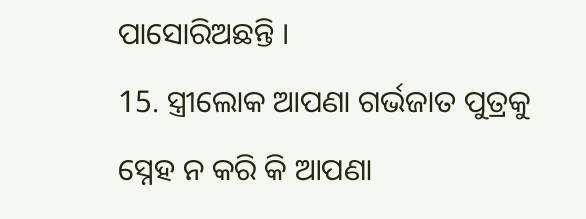ପାସୋରିଅଛନ୍ତି ।
15. ସ୍ତ୍ରୀଲୋକ ଆପଣା ଗର୍ଭଜାତ ପୁତ୍ରକୁ ସ୍ନେହ ନ କରି କି ଆପଣା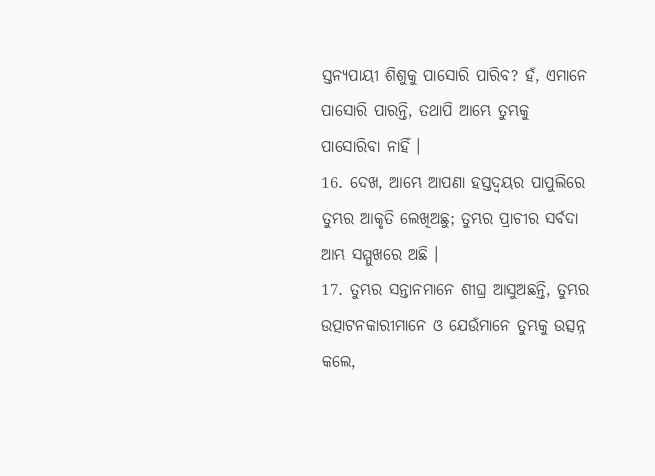ସ୍ତନ୍ୟପାୟୀ ଶିଶୁକୁ ପାସୋରି ପାରିବ? ହଁ, ଏମାନେ ପାସୋରି ପାରନ୍ତି, ତଥାପି ଆମ୍ଭେ ତୁମ୍ଭକୁ ପାସୋରିବା ନାହିଁ ।
16. ଦେଖ, ଆମ୍ଭେ ଆପଣା ହସ୍ତଦ୍ଵୟର ପାପୁଲିରେ ତୁମ୍ଭର ଆକୃତି ଲେଖିଅଛୁ; ତୁମ୍ଭର ପ୍ରାଚୀର ସର୍ବଦା ଆମ୍ଭ ସମ୍ମୁଖରେ ଅଛି ।
17. ତୁମ୍ଭର ସନ୍ତାନମାନେ ଶୀଘ୍ର ଆସୁଅଛନ୍ତି, ତୁମ୍ଭର ଉତ୍ପାଟନକାରୀମାନେ ଓ ଯେଉଁମାନେ ତୁମ୍ଭକୁ ଉତ୍ସନ୍ନ କଲେ,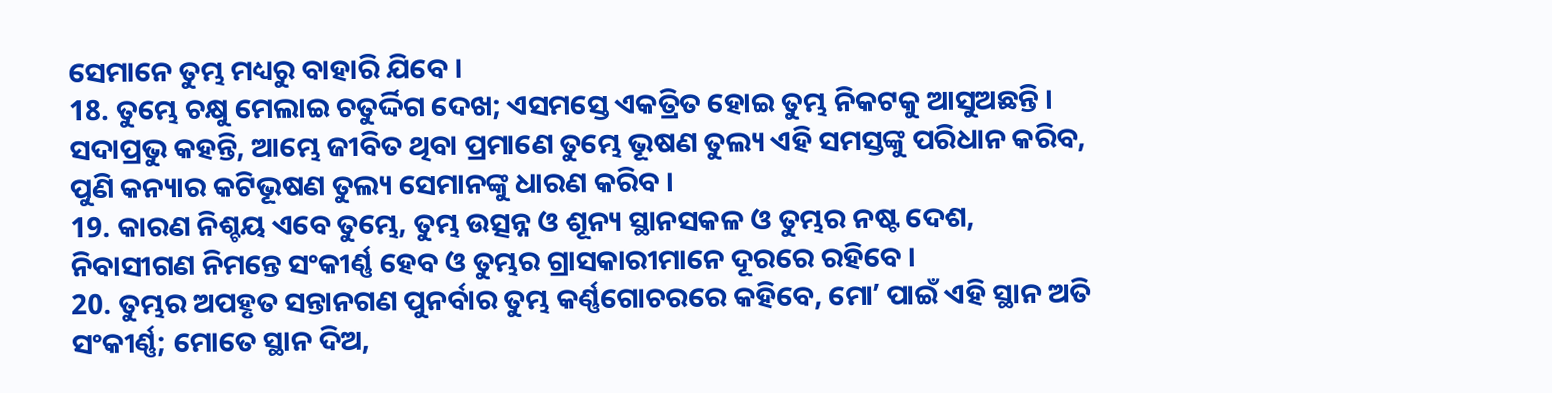ସେମାନେ ତୁମ୍ଭ ମଧ୍ୟରୁ ବାହାରି ଯିବେ ।
18. ତୁମ୍ଭେ ଚକ୍ଷୁ ମେଲାଇ ଚତୁର୍ଦ୍ଦିଗ ଦେଖ; ଏସମସ୍ତେ ଏକତ୍ରିତ ହୋଇ ତୁମ୍ଭ ନିକଟକୁ ଆସୁଅଛନ୍ତି । ସଦାପ୍ରଭୁ କହନ୍ତି, ଆମ୍ଭେ ଜୀବିତ ଥିବା ପ୍ରମାଣେ ତୁମ୍ଭେ ଭୂଷଣ ତୁଲ୍ୟ ଏହି ସମସ୍ତଙ୍କୁ ପରିଧାନ କରିବ, ପୁଣି କନ୍ୟାର କଟିଭୂଷଣ ତୁଲ୍ୟ ସେମାନଙ୍କୁ ଧାରଣ କରିବ ।
19. କାରଣ ନିଶ୍ଚୟ ଏବେ ତୁମ୍ଭେ, ତୁମ୍ଭ ଉତ୍ସନ୍ନ ଓ ଶୂନ୍ୟ ସ୍ଥାନସକଳ ଓ ତୁମ୍ଭର ନଷ୍ଟ ଦେଶ, ନିବାସୀଗଣ ନିମନ୍ତେ ସଂକୀର୍ଣ୍ଣ ହେବ ଓ ତୁମ୍ଭର ଗ୍ରାସକାରୀମାନେ ଦୂରରେ ରହିବେ ।
20. ତୁମ୍ଭର ଅପହୃତ ସନ୍ତାନଗଣ ପୁନର୍ବାର ତୁମ୍ଭ କର୍ଣ୍ଣଗୋଚରରେ କହିବେ, ମୋʼ ପାଇଁ ଏହି ସ୍ଥାନ ଅତି ସଂକୀର୍ଣ୍ଣ; ମୋତେ ସ୍ଥାନ ଦିଅ,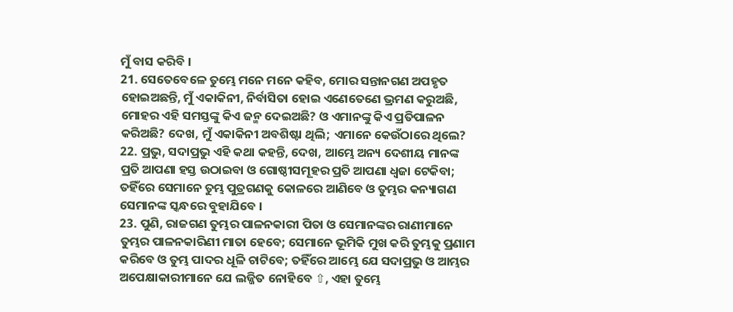ମୁଁ ବାସ କରିବି ।
21. ସେତେବେଳେ ତୁମ୍ଭେ ମନେ ମନେ କହିବ, ମୋର ସନ୍ତାନଗଣ ଅପହୃତ ହୋଇଅଛନ୍ତି, ମୁଁ ଏକାକିନୀ, ନିର୍ବାସିତା ହୋଇ ଏଣେତେଣେ ଭ୍ରମଣ କରୁଅଛି, ମୋହର ଏହି ସମସ୍ତଙ୍କୁ କିଏ ଜନ୍ମ ଦେଇଅଛି? ଓ ଏମାନଙ୍କୁ କିଏ ପ୍ରତିପାଳନ କରିଅଛି? ଦେଖ, ମୁଁ ଏକାକିନୀ ଅବଶିଷ୍ଟା ଥିଲି; ଏମାନେ କେଉଁଠାରେ ଥିଲେ?
22. ପ୍ରଭୁ, ସଦାପ୍ରଭୁ ଏହି କଥା କହନ୍ତି, ଦେଖ, ଆମ୍ଭେ ଅନ୍ୟ ଦେଶୀୟ ମାନଙ୍କ ପ୍ରତି ଆପଣା ହସ୍ତ ଉଠାଇବା ଓ ଗୋଷ୍ଠୀସମୂହର ପ୍ରତି ଆପଣା ଧ୍ଵଜା ଟେକିବା; ତହିଁରେ ସେମାନେ ତୁମ୍ଭ ପୁତ୍ରଗଣକୁ କୋଳରେ ଆଣିବେ ଓ ତୁମ୍ଭର କନ୍ୟାଗଣ ସେମାନଙ୍କ ସ୍କନ୍ଧରେ ବୁହାଯିବେ ।
23. ପୁଣି, ରାଜଗଣ ତୁମ୍ଭର ପାଳନକାରୀ ପିତା ଓ ସେମାନଙ୍କର ରାଣୀମାନେ ତୁମ୍ଭର ପାଳନକାରିଣୀ ମାତା ହେବେ; ସେମାନେ ଭୂମିକି ମୁଖ କରି ତୁମ୍ଭକୁ ପ୍ରଣାମ କରିବେ ଓ ତୁମ୍ଭ ପାଦର ଧୂଳି ଚାଟିବେ; ତହିଁରେ ଆମ୍ଭେ ଯେ ସଦାପ୍ରଭୁ ଓ ଆମ୍ଭର ଅପେକ୍ଷାକାରୀମାନେ ଯେ ଲଜ୍ଜିତ ନୋହିବେ ⇧, ଏହା ତୁମ୍ଭେ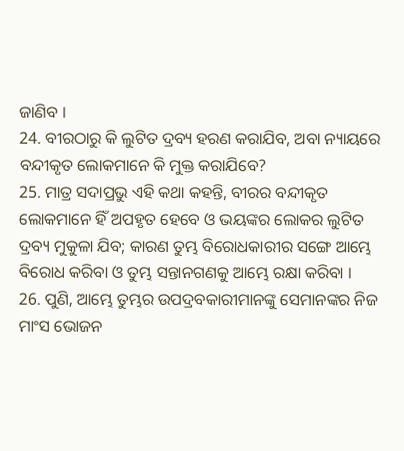ଜାଣିବ ।
24. ବୀରଠାରୁ କି ଲୁଟିତ ଦ୍ରବ୍ୟ ହରଣ କରାଯିବ, ଅବା ନ୍ୟାୟରେ ବନ୍ଦୀକୃତ ଲୋକମାନେ କି ମୁକ୍ତ କରାଯିବେ?
25. ମାତ୍ର ସଦାପ୍ରଭୁ ଏହି କଥା କହନ୍ତି, ବୀରର ବନ୍ଦୀକୃତ ଲୋକମାନେ ହିଁ ଅପହୃତ ହେବେ ଓ ଭୟଙ୍କର ଲୋକର ଲୁଟିତ ଦ୍ରବ୍ୟ ମୁକୁଳା ଯିବ; କାରଣ ତୁମ୍ଭ ବିରୋଧକାରୀର ସଙ୍ଗେ ଆମ୍ଭେ ବିରୋଧ କରିବା ଓ ତୁମ୍ଭ ସନ୍ତାନଗଣକୁ ଆମ୍ଭେ ରକ୍ଷା କରିବା ।
26. ପୁଣି, ଆମ୍ଭେ ତୁମ୍ଭର ଉପଦ୍ରବକାରୀମାନଙ୍କୁ ସେମାନଙ୍କର ନିଜ ମାଂସ ଭୋଜନ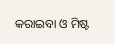କରାଇବା ଓ ମିଷ୍ଟ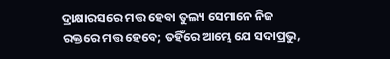ଦ୍ରାକ୍ଷାରସରେ ମତ୍ତ ହେବା ତୁଲ୍ୟ ସେମାନେ ନିଜ ରକ୍ତରେ ମତ୍ତ ହେବେ; ତହିଁରେ ଆମ୍ଭେ ଯେ ସଦାପ୍ରଭୁ,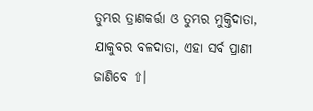ତୁମ୍ଭର ତ୍ରାଣକର୍ତ୍ତା ଓ ତୁମ୍ଭର ମୁକ୍ତିଦାତା, ଯାକୁବର ବଳଦାତା, ଏହା ସର୍ବ ପ୍ରାଣୀ ଜାଣିବେ ⇧।